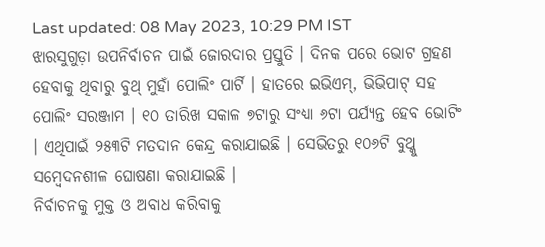Last updated: 08 May 2023, 10:29 PM IST
ଝାରସୁଗୁଡ଼ା ଉପନିର୍ବାଚନ ପାଇଁ ଜୋରଦାର ପ୍ରସ୍ତୁତି । ଦିନକ ପରେ ଭୋଟ ଗ୍ରହଣ ହେବାକୁ ଥିବାରୁ ବୁଥ୍ ମୁହାଁ ପୋଲିଂ ପାର୍ଟି । ହାତରେ ଇଭିଏମ୍, ଭିଭିପାଟ୍ ସହ ପୋଲିଂ ସରଞ୍ଜାମ । ୧୦ ତାରିଖ ସକାଳ ୭ଟାରୁ ସଂଧ୍ୟା ୬ଟା ପର୍ଯ୍ୟନ୍ତ ହେବ ଭୋଟିଂ । ଏଥିପାଇଁ ୨୫୩ଟି ମତଦାନ କେନ୍ଦ୍ର କରାଯାଇଛି । ସେଭିତରୁ ୧୦୬ଟି ବୁଥ୍କୁ ସମ୍ବେଦନଶୀଳ ଘୋଷଣା କରାଯାଇଛି ।
ନିର୍ବାଚନକୁ ମୁକ୍ତ ଓ ଅବାଧ କରିବାକୁ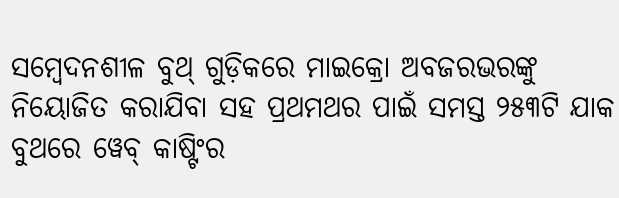ସମ୍ବେଦନଶୀଳ ବୁଥ୍ ଗୁଡ଼ିକରେ ମାଇକ୍ରୋ ଅବଜରଭରଙ୍କୁ ନିୟୋଜିତ କରାଯିବା ସହ ପ୍ରଥମଥର ପାଇଁ ସମସ୍ତ ୨୫୩ଟି ଯାକ ବୁଥରେ ୱେବ୍ କାଷ୍ଟିଂର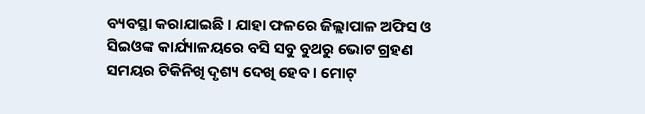ବ୍ୟବସ୍ଥା କରାଯାଇଛି । ଯାହା ଫଳରେ ଜିଲ୍ଲାପାଳ ଅଫିସ ଓ ସିଇଓଙ୍କ କାର୍ଯ୍ୟାଳୟରେ ବସି ସବୁ ବୁଥରୁ ଭୋଟ ଗ୍ରହଣ ସମୟର ଟିକିନିଖି ଦୃଶ୍ୟ ଦେଖି ହେବ । ମୋଟ୍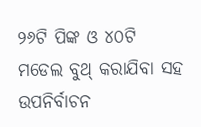୨୬ଟି ପିଙ୍କ ଓ ୪୦ଟି ମଡେଲ ବୁଥ୍ କରାଯିବା ସହ ଉପନିର୍ବାଚନ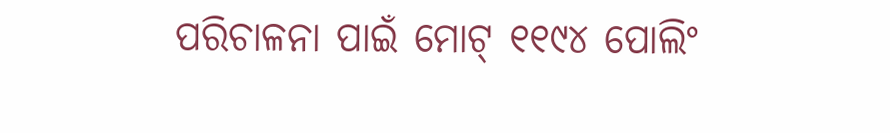ପରିଚାଳନା ପାଇଁ ମୋଟ୍ ୧୧୯୪ ପୋଲିଂ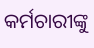କର୍ମଚାରୀଙ୍କୁ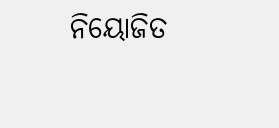ନିୟୋଜିତ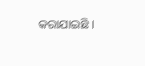କରାଯାଇଛି ।